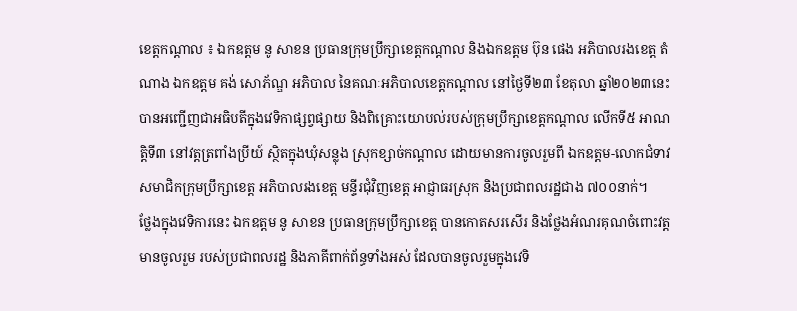ខេត្តកណ្តាល ៖ ឯកឧត្តម នូ សាខន ប្រធានក្រុមប្រឹក្សាខេត្តកណ្ដាល និងឯកឧត្តម ប៊ុន ផេង អភិបាលរងខេត្ត តំណាង ឯកឧត្តម គង់ សោភ័ណ្ឌ អភិបាល នៃគណៈអភិបាលខេត្តកណ្តាល នៅថ្ងៃទី២៣ ខែតុលា ឆ្នាំ២០២៣នេះ បានអញ្ជើញជាអធិបតីក្នុងវេទិកាផ្សព្វផ្សាយ និងពិគ្រោះយោបល់របស់ក្រុមប្រឹក្សាខេត្តកណ្តាល លើកទី៥ អាណត្តិទី៣ នៅវត្តត្រពាំងប្រីយ៍ ស្ថិតក្នុងឃុំសន្លុង ស្រុកខ្សាច់កណ្តាល ដោយមានការចូលរួមពី ឯកឧត្តម-លោកជំទាវ សមាជិកក្រុមប្រឹក្សាខេត្ត អភិបាលរងខេត្ត មន្ទីរជុំវិញខេត្ត អាជ្ញាធរស្រុក និងប្រជាពលរដ្ឋជាង ៧០០នាក់។
ថ្លែងក្នុងវេទិការនេះ ឯកឧត្តម នូ សាខន ប្រធានក្រុមប្រឹក្សាខេត្ត បានកោតសរសើរ និងថ្លែងអំណរគុណចំពោះវត្តមានចូលរួម របស់ប្រជាពលរដ្ឋ និងភាគីពាក់ព័ន្ធទាំងអស់ ដែលបានចូលរួមក្នុងវេទិ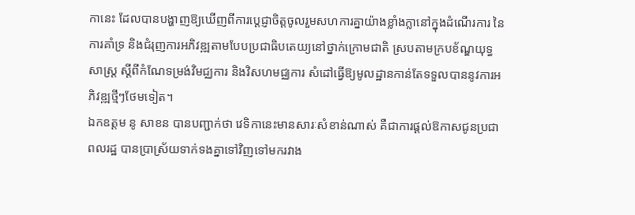កានេះ ដែលបានបង្ហាញឱ្យឃើញពីការប្តេជ្ញាចិត្តចូលរួមសហការគ្នាយ៉ាងខ្លាំងក្លានៅក្នុងដំណើរការ នៃការគាំទ្រ និងជំរុញការអភិវឌ្ឍតាមបែបប្រជាធិបតេយ្យនៅថ្នាក់ក្រោមជាតិ ស្របតាមក្របខ័ណ្ឌយុទ្ធសាស្ត្រ ស្តីពីកំណែទម្រង់វិមជ្ឈការ និងវិសហមជ្ឈការ សំដៅធ្វើឱ្យមូលដ្ឋានកាន់តែទទួលបាននូវការអភិវឌ្ឍថ្មីៗថែមទៀត។
ឯកឧត្តម នូ សាខន បានបញ្ជាក់ថា វេទិកានេះមានសារៈសំខាន់ណាស់ គឺជាការផ្ដល់ឱកាសជូនប្រជាពលរដ្ឋ បានប្រាស្រ័យទាក់ទងគ្នាទៅវិញទៅមករវាង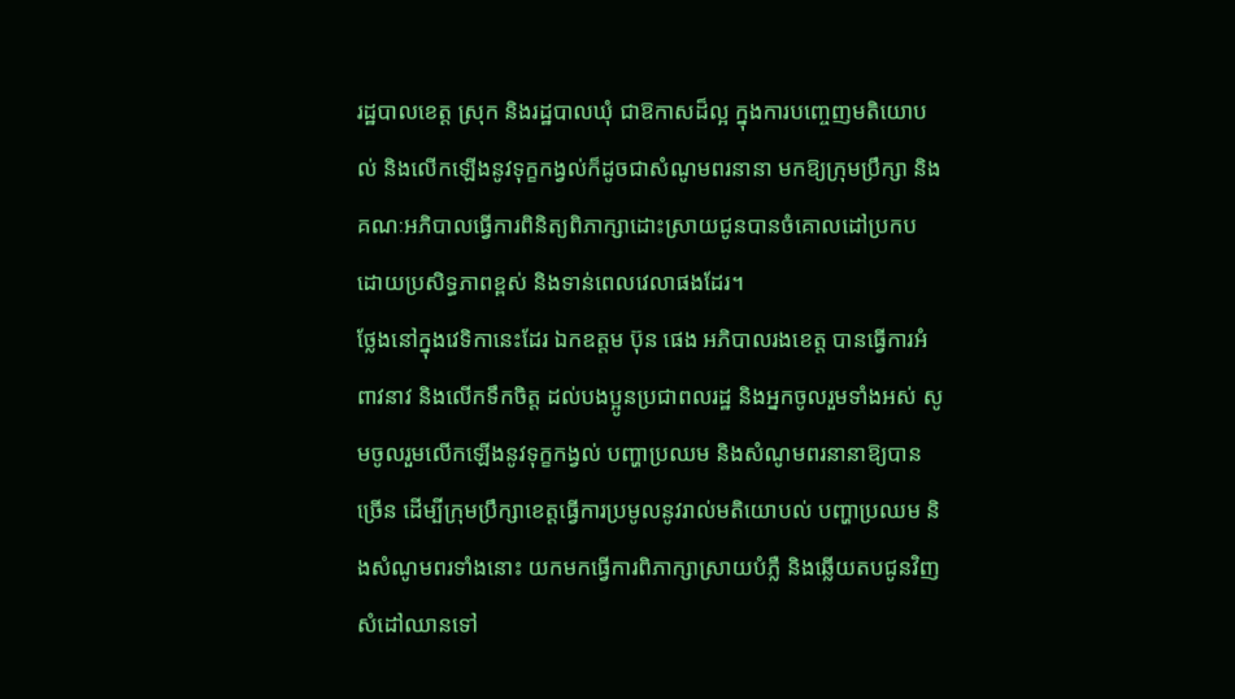រដ្ឋបាលខេត្ត ស្រុក និងរដ្ឋបាលឃុំ ជាឱកាសដ៏ល្អ ក្នុងការបញ្ចេញមតិយោបល់ និងលើកឡើងនូវទុក្ខកង្វល់ក៏ដូចជាសំណូមពរនានា មកឱ្យក្រុមប្រឹក្សា និងគណៈអភិបាលធ្វើការពិនិត្យពិភាក្សាដោះស្រាយជូនបានចំគោលដៅប្រកបដោយប្រសិទ្ធភាពខ្ពស់ និងទាន់ពេលវេលាផងដែរ។
ថ្លែងនៅក្នុងវេទិកានេះដែរ ឯកឧត្តម ប៊ុន ផេង អភិបាលរងខេត្ត បានធ្វើការអំពាវនាវ និងលើកទឹកចិត្ត ដល់បងប្អូនប្រជាពលរដ្ឋ និងអ្នកចូលរួមទាំងអស់ សូមចូលរួមលើកឡើងនូវទុក្ខកង្វល់ បញ្ហាប្រឈម និងសំណូមពរនានាឱ្យបានច្រើន ដើម្បីក្រុមប្រឹក្សាខេត្តធ្វើការប្រមូលនូវរាល់មតិយោបល់ បញ្ហាប្រឈម និងសំណូមពរទាំងនោះ យកមកធ្វើការពិភាក្សាស្រាយបំភ្លឺ និងឆ្លើយតបជូនវិញ សំដៅឈានទៅ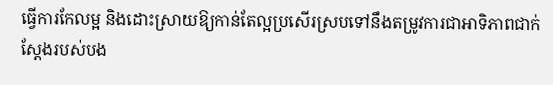ធ្វើការកែលម្អ និងដោះស្រាយឱ្យកាន់តែល្អប្រសើរស្របទៅនឹងតម្រូវការជាអាទិភាពជាក់ស្តែងរបស់បង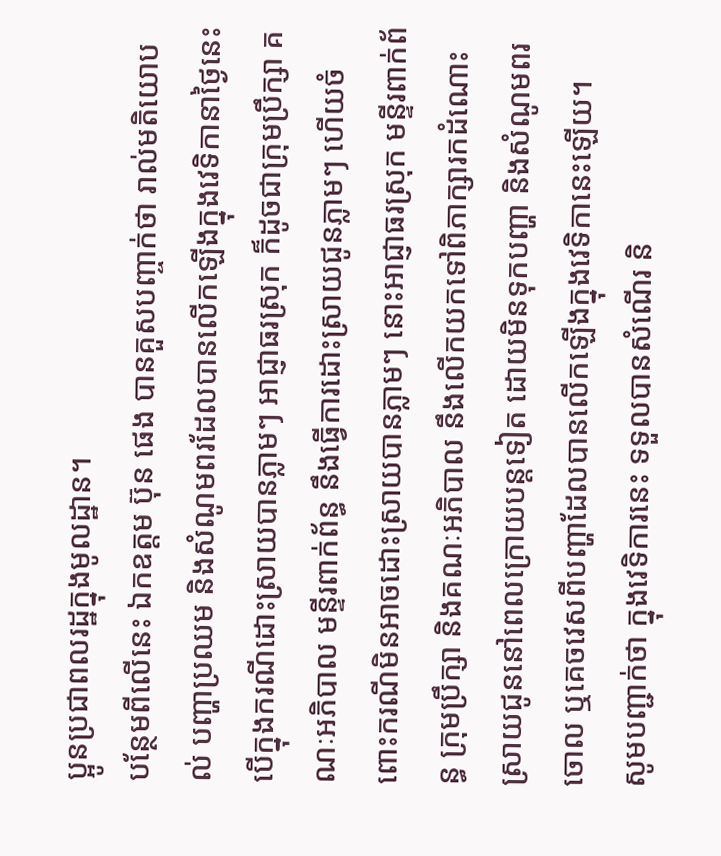ប្អូនប្រជាពលរដ្ឋក្នុងមូលដ្ឋាន។
បន្ថែមពីលើនេះ ឯកឧត្តម ប៊ុន ផេង បានគួសបញ្ចាក់ថា រាល់មតិយោបល់ បញ្ហាប្រឈម និងសំណូមពរដែលបានលើកឡើងក្នុងវេទិកានាថ្ងៃនេះ បើក្នុងករណីដោះស្រាយបានភ្លាមៗ អាជ្ញាធរស្រុក ក៏ដូចជាក្រុមប្រឹក្សា គណៈអភិបាល មន្ទីរពាក់ព័ន្ធ នឹងធ្វើការដោះស្រាយជូនភ្លាមៗ ហើយចំពោះករណីមិនអាចដោះស្រាយបានភ្លាមៗ នោះអាជ្ញាធរស្រុក មន្ទីរពាក់ព័ន្ធ ក្រុមប្រឹក្សា និងគណៈអភិបាល នឹងលើកយកទៅពិភាក្សារកដំណោះស្រាយជូននៅពេលក្រោយបន្តទៀត ដោយមិនទុកបញ្ហា និងសំណូមពរចោល ឬគេចវេសពីបញ្ហាដែលបានលើកឡើងក្នុងវេទិកានេះឡើយ។
សូមបញ្ជាក់ថា ក្នុងវេទិការនេះ ទទួលបានសំណើរ និ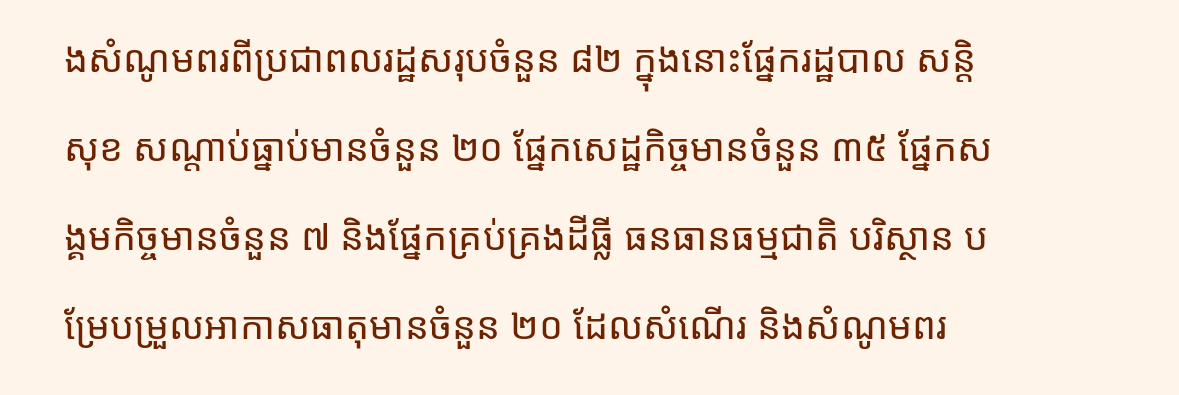ងសំណូមពរពីប្រជាពលរដ្ឋសរុបចំនួន ៨២ ក្នុងនោះផ្នែករដ្ឋបាល សន្តិសុខ សណ្តាប់ធ្នាប់មានចំនួន ២០ ផ្នែកសេដ្ឋកិច្ចមានចំនួន ៣៥ ផ្នែកសង្គមកិច្ចមានចំនួន ៧ និងផ្នែកគ្រប់គ្រងដីធ្លី ធនធានធម្មជាតិ បរិស្ថាន បម្រែបម្រួលអាកាសធាតុមានចំនួន ២០ ដែលសំណើរ និងសំណូមពរ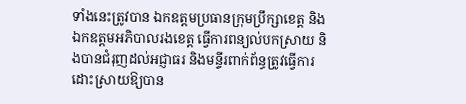ទាំងនេះត្រូវបាន ឯកឧត្តមប្រធានក្រុមប្រឹក្សាខេត្ត និងឯកឧត្តមអភិបាលរងខេត្ត ធ្វើការពន្យល់បកស្រាយ និងបានជំរុញដល់អជ្ញាធរ និងមន្ទីរពាក់ព័ន្ធត្រូវធ្វើការដោះស្រាយឱ្យបាន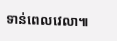ទាន់ពេលវេលា៕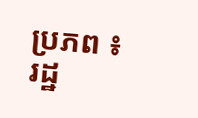ប្រភព ៖ រដ្ឋ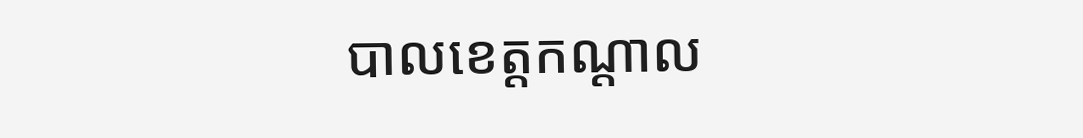បាលខេត្តកណ្ដាល